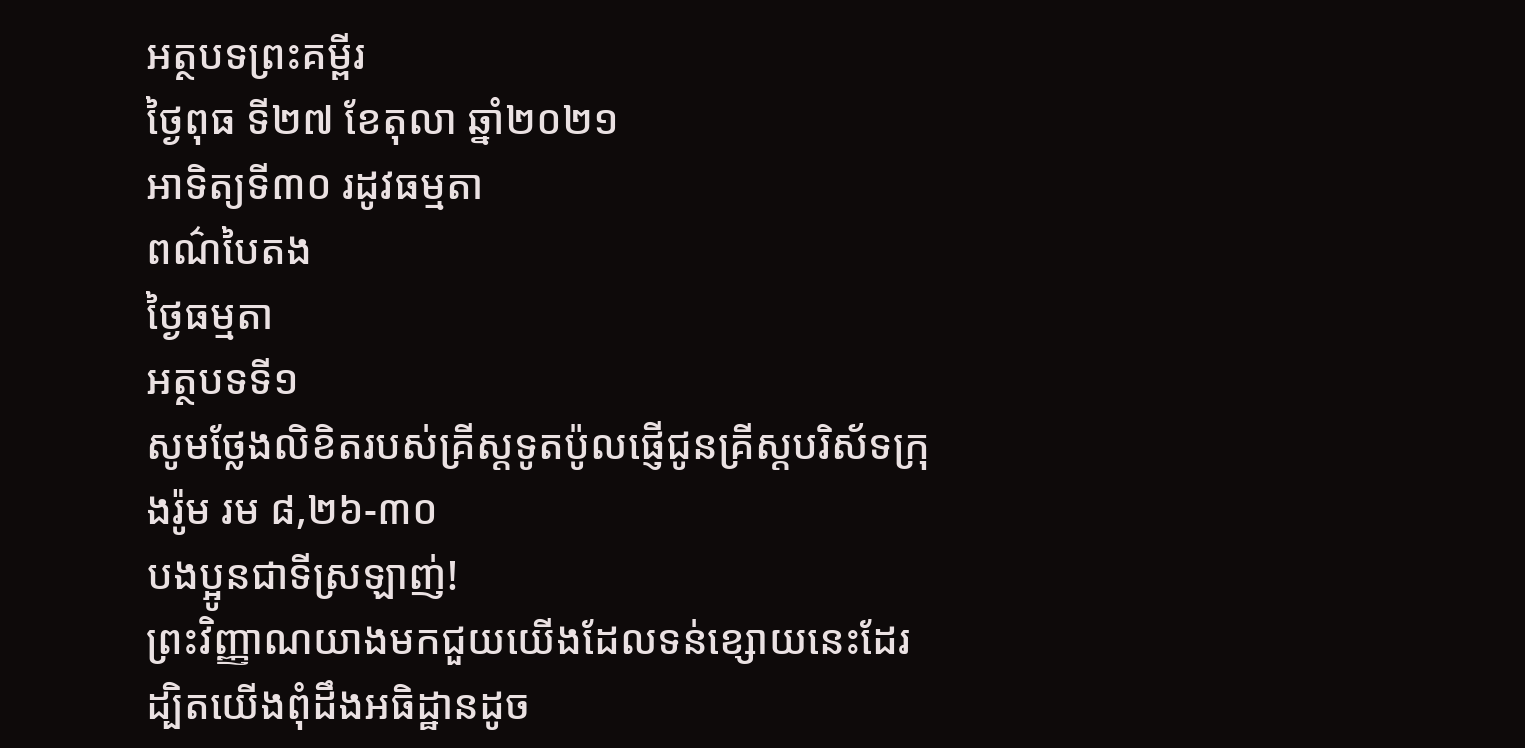អត្ថបទព្រះគម្ពីរ
ថ្ងៃពុធ ទី២៧ ខែតុលា ឆ្នាំ២០២១
អាទិត្យទី៣០ រដូវធម្មតា
ពណ៌បៃតង
ថ្ងៃធម្មតា
អត្ថបទទី១
សូមថ្លែងលិខិតរបស់គ្រីស្ដទូតប៉ូលផ្ញើជូនគ្រីស្តបរិស័ទក្រុងរ៉ូម រម ៨,២៦-៣០
បងប្អូនជាទីស្រឡាញ់!
ព្រះវិញ្ញាណយាងមកជួយយើងដែលទន់ខ្សោយនេះដែរ ដ្បិតយើងពុំដឹងអធិដ្ឋានដូច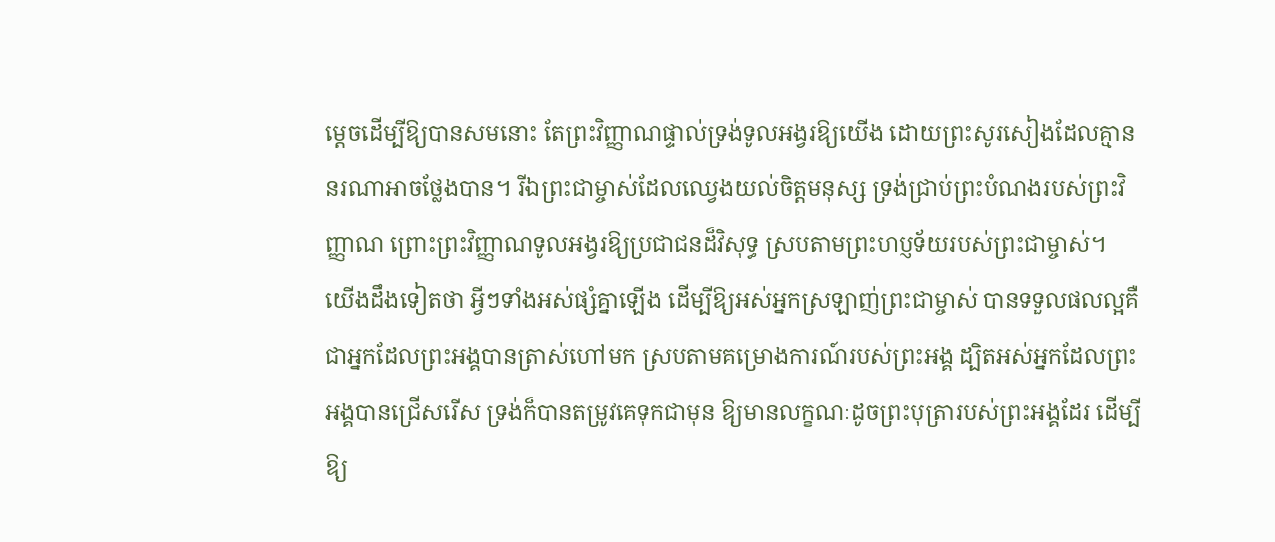ម្ដេចដើម្បីឱ្យបានសមនោះ តែព្រះវិញ្ញាណផ្ទាល់ទ្រង់ទូលអង្វរឱ្យយើង ដោយព្រះសូរសៀងដែលគ្មាននរណាអាចថ្លែងបាន។ រីឯព្រះជាម្ចាស់ដែលឈ្វេងយល់ចិត្តមនុស្ស ទ្រង់ជ្រាប់ព្រះបំណងរបស់ព្រះវិញ្ញាណ ព្រោះព្រះវិញ្ញាណទូលអង្វរឱ្យប្រជាជនដ៏វិសុទ្ធ ស្របតាមព្រះហប្ញទ័យរបស់ព្រះជាម្ចាស់។ យើងដឹងទៀតថា អ្វីៗទាំងអស់ផ្សំគ្នាឡើង ដើម្បីឱ្យអស់អ្នកស្រឡាញ់ព្រះជាម្ចាស់ បានទទួលផលល្អគឺជាអ្នកដែលព្រះអង្គបានត្រាស់ហៅមក ស្របតាមគម្រោងការណ៍របស់ព្រះអង្គ ដ្បិតអស់អ្នកដែលព្រះអង្គបានជ្រើសរើស ទ្រង់ក៏បានតម្រូវគេទុកជាមុន ឱ្យមានលក្ខណៈដូចព្រះបុត្រារបស់ព្រះអង្គដែរ ដើម្បីឱ្យ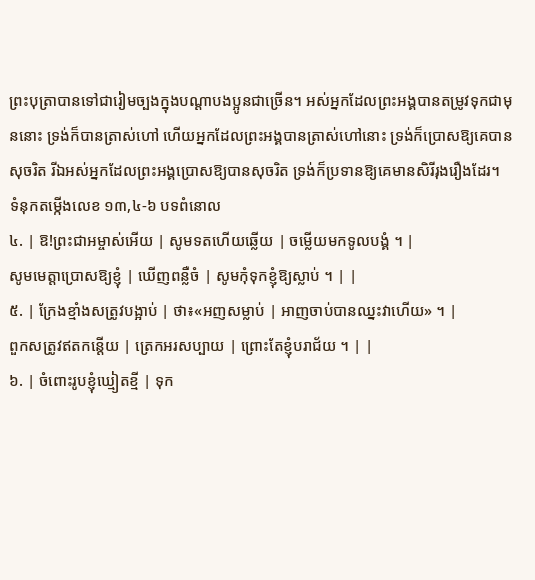ព្រះបុត្រាបានទៅជារៀមច្បងក្នុងបណ្ដាបងប្អូនជាច្រើន។ អស់អ្នកដែលព្រះអង្គបានតម្រូវទុកជាមុននោះ ទ្រង់ក៏បានត្រាស់ហៅ ហើយអ្នកដែលព្រះអង្គបានត្រាស់ហៅនោះ ទ្រង់ក៏ប្រោសឱ្យគេបានសុចរិត រីឯអស់អ្នកដែលព្រះអង្គប្រោសឱ្យបានសុចរិត ទ្រង់ក៏ប្រទានឱ្យគេមានសិរីរុងរឿងដែរ។
ទំនុកតម្កើងលេខ ១៣,៤-៦ បទពំនោល
៤. | ឱ!ព្រះជាអម្ចាស់អើយ | សូមទតហើយឆ្លើយ | ចម្លើយមកទូលបង្គំ ។ |
សូមមេត្តាប្រោសឱ្យខ្ញុំ | ឃើញពន្លឺចំ | សូមកុំទុកខ្ញុំឱ្យស្លាប់ ។ | |
៥. | ក្រែងខ្មាំងសត្រូវបង្អាប់ | ថា៖«អញសម្លាប់ | អាញចាប់បានឈ្នះវាហើយ» ។ |
ពួកសត្រូវឥតកន្ដើយ | ត្រេកអរសប្បាយ | ព្រោះតែខ្ញុំបរាជ័យ ។ | |
៦. | ចំពោះរូបខ្ញុំឃ្មៀតខ្មី | ទុក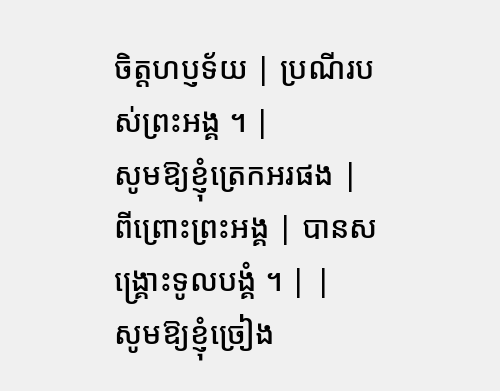ចិត្តហប្ញទ័យ | ប្រណីរបស់ព្រះអង្គ ។ |
សូមឱ្យខ្ញុំត្រេកអរផង | ពីព្រោះព្រះអង្គ | បានសង្គ្រោះទូលបង្គំ ។ | |
សូមឱ្យខ្ញុំច្រៀង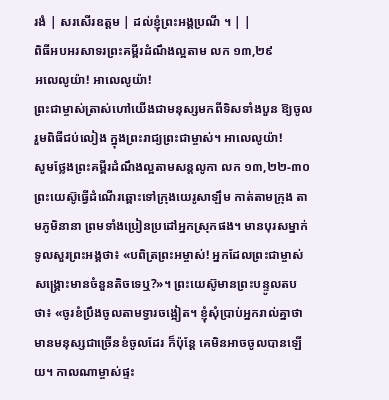រងំ | សរសើរឧត្តម | ដល់ខ្ញុំព្រះអង្គប្រណី ។ | |
ពិធីអបអរសាទរព្រះគម្ពីរដំណឹងល្អតាម លក ១៣,២៩
អលេលូយ៉ា! អាលេលូយ៉ា!
ព្រះជាម្ចាស់ត្រាស់ហៅយើងជាមនុស្សមកពីទិសទាំងបួន ឱ្យចូលរួមពិធីជប់លៀង ក្នុងព្រះរាជ្យព្រះជាម្ចាស់។ អាលេលូយ៉ា!
សូមថ្លែងព្រះគម្ពីរដំណឹងល្អតាមសន្តលូកា លក ១៣,២២-៣០
ព្រះយេស៊ូធ្វើដំណើរឆ្ពោះទៅក្រុងយេរូសាឡឹម កាត់តាមក្រុង តាមភូមិនានា ព្រមទាំងប្រៀនប្រដៅអ្នកស្រុកផង។ មានបុរសម្នាក់ទូលសួរព្រះអង្គថា៖ «បពិត្រព្រះអម្ចាស់! អ្នកដែលព្រះជាម្ចាស់សង្គ្រោះមានចំនួនតិចទេឬ?»។ ព្រះយេស៊ូមានព្រះបន្ទូលតបថា៖ «ចូរខំប្រឹងចូលតាមទ្វារចង្អៀត។ ខ្ញុំសុំប្រាប់អ្នករាល់គ្នាថា មានមនុស្សជាច្រើនខំចូលដែរ ក៏ប៉ុន្ដែ គេមិនអាចចូលបានឡើយ។ កាលណាម្ចាស់ផ្ទះ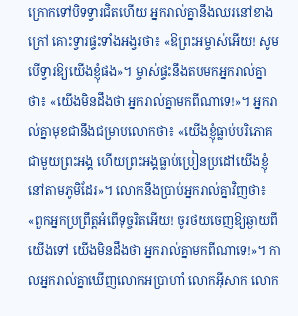ក្រោកទៅបិទទ្វារជិតហើយ អ្នករាល់គ្នានឹងឈរនៅខាងក្រៅ គោះទ្វារផ្ទះទាំងអង្វរថា៖ «ឱព្រះអម្ចាស់អើយ! សូមបើទ្វារឱ្យយើងខ្ញុំផង»។ ម្ចាស់ផ្ទះនឹងតបមកអ្នករាល់គ្នាថា៖ «យើងមិនដឹងថា អ្នករាល់គ្នាមកពីណាទេ!»។ អ្នករាល់គ្នាមុខជានឹងជម្រាបលោកថា៖ «យើងខ្ញុំធ្លាប់បរិភោគជាមួយព្រះអង្គ ហើយព្រះអង្គធ្លាប់ប្រៀនប្រដៅយើងខ្ញុំនៅតាមភូមិដែរ»។ លោកនឹងប្រាប់អ្នករាល់គ្នាវិញថា៖ «ពួកអ្នកប្រព្រឹត្តអំពើទុច្ចរិតអើយ! ចូរថយចេញឱ្យឆ្ងាយពីយើងទៅ យើងមិនដឹងថា អ្នករាល់គ្នាមកពីណាទេ!»។ កាលអ្នករាល់គ្នាឃើញលោកអប្រាហាំ លោកអ៊ីសាក លោក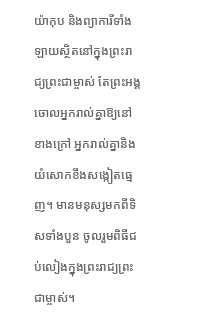យ៉ាកុប និងព្យាការីទាំងឡាយស្ថិតនៅក្នុងព្រះរាជ្យព្រះជាម្ចាស់ តែព្រះអង្គចោលអ្នករាល់គ្នាឱ្យនៅខាងក្រៅ អ្នករាល់គ្នានិងយំសោកខឹងសង្កៀតធ្មេញ។ មានមនុស្សមកពីទិសទាំងបួន ចូលរួមពិធីជប់លៀងក្នុងព្រះរាជ្យព្រះជាម្ចាស់។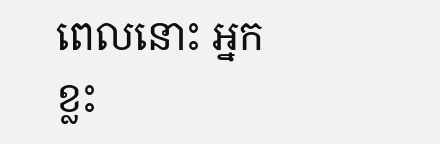ពេលនោះ អ្នកខ្លះ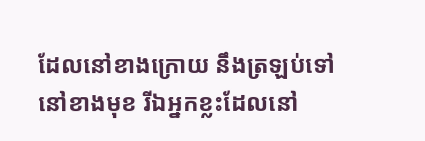ដែលនៅខាងក្រោយ នឹងត្រឡប់ទៅនៅខាងមុខ រីឯអ្នកខ្លះដែលនៅ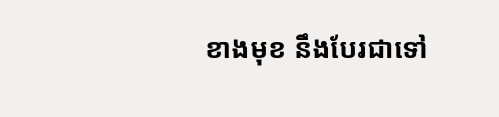ខាងមុខ នឹងបែរជាទៅ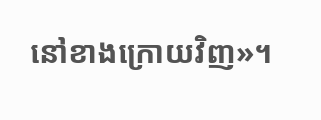នៅខាងក្រោយវិញ»។